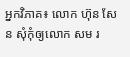អ្នកវិភាគ៖ លោក ហ៊ុន សែន សុំកុំឲ្យលោក សម រ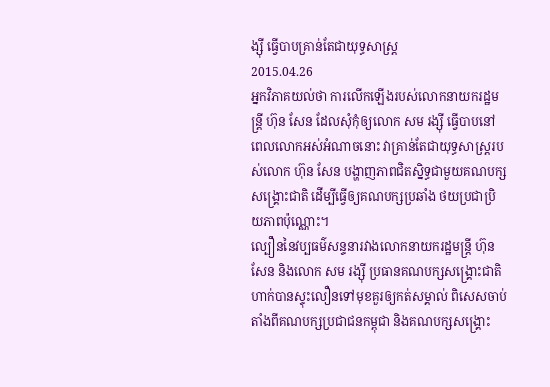ង្ស៊ី ធ្វើបាបគ្រាន់តែជាយុទ្ធសាស្ត្រ
2015.04.26
អ្នកវិភាគយល់ថា ការលើកឡើងរបស់លោកនាយករដ្ឋមន្ត្រី ហ៊ុន សែន ដែលសុំកុំឲ្យលោក សម រង្ស៊ី ធ្វើបាបនៅពេលលោកអស់អំណាចនោះ វាគ្រាន់តែជាយុទ្ធសាស្ត្ររបស់លោក ហ៊ុន សែន បង្ហាញភាពជិតស្និទ្ធជាមួយគណបក្សសង្គ្រោះជាតិ ដើម្បីធ្វើឲ្យគណបក្សប្រឆាំង ថយប្រជាប្រិយភាពប៉ុណ្ណោះ។
ល្បឿននៃវប្បធម៌សន្ទនារវាងលោកនាយករដ្ឋមន្ត្រី ហ៊ុន សែន និងលោក សម រង្ស៊ី ប្រធានគណបក្សសង្គ្រោះជាតិ ហាក់បានស្ទុះលឿនទៅមុខគួរឲ្យកត់សម្គាល់ ពិសេសចាប់តាំងពីគណបក្សប្រជាជនកម្ពុជា និងគណបក្សសង្គ្រោះ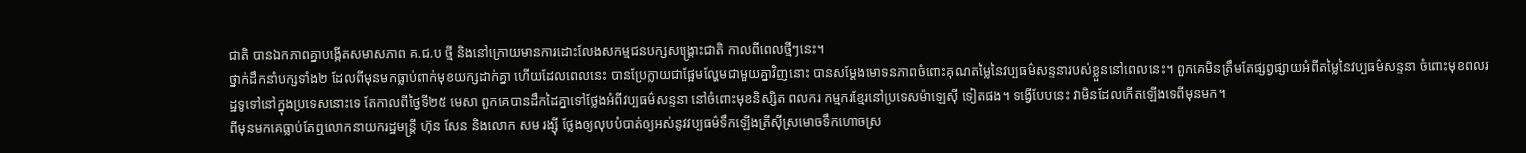ជាតិ បានឯកភាពគ្នាបង្កើតសមាសភាព គ.ជ.ប ថ្មី និងនៅក្រោយមានការដោះលែងសកម្មជនបក្សសង្គ្រោះជាតិ កាលពីពេលថ្មីៗនេះ។
ថ្នាក់ដឹកនាំបក្សទាំង២ ដែលពីមុនមកធ្លាប់ពាក់មុខយក្សដាក់គ្នា ហើយដែលពេលនេះ បានប្រែក្លាយជាផ្អែមល្ហែមជាមួយគ្នាវិញនោះ បានសម្ដែងមោទនភាពចំពោះគុណតម្លៃនៃវប្បធម៌សន្ទនារបស់ខ្លួននៅពេលនេះ។ ពួកគេមិនត្រឹមតែផ្សព្វផ្សាយអំពីតម្លៃនៃវប្បធម៌សន្ទនា ចំពោះមុខពលរដ្ឋទូទៅនៅក្នុងប្រទេសនោះទេ តែកាលពីថ្ងៃទី២៥ មេសា ពួកគេបានដឹកដៃគ្នាទៅថ្លែងអំពីវប្បធម៌សន្ទនា នៅចំពោះមុខនិស្សិត ពលករ កម្មករខ្មែរនៅប្រទេសម៉ាឡេស៊ី ទៀតផង។ ទង្វើបែបនេះ វាមិនដែលកើតឡើងទេពីមុនមក។
ពីមុនមកគេធ្លាប់តែឮលោកនាយករដ្ឋមន្ត្រី ហ៊ុន សែន និងលោក សម រង្ស៊ី ថ្លែងឲ្យលុបបំបាត់ឲ្យអស់នូវវប្បធម៌ទឹកឡើងត្រីស៊ីស្រមោចទឹកហោចស្រ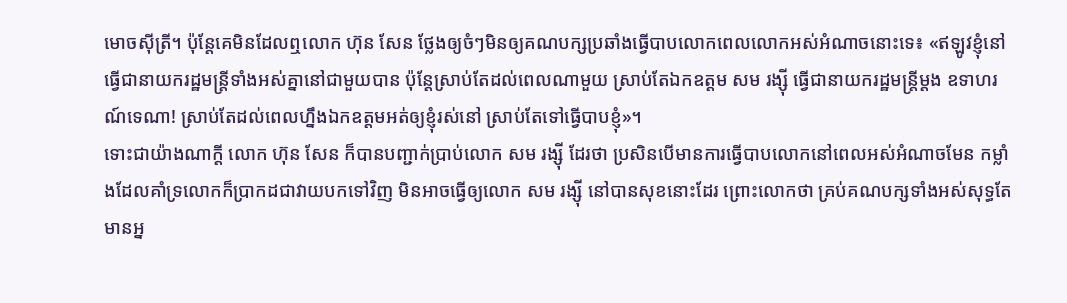មោចស៊ីត្រី។ ប៉ុន្តែគេមិនដែលឮលោក ហ៊ុន សែន ថ្លែងឲ្យចំៗមិនឲ្យគណបក្សប្រឆាំងធ្វើបាបលោកពេលលោកអស់អំណាចនោះទេ៖ «ឥឡូវខ្ញុំនៅធ្វើជានាយករដ្ឋមន្ត្រីទាំងអស់គ្នានៅជាមួយបាន ប៉ុន្តែស្រាប់តែដល់ពេលណាមួយ ស្រាប់តែឯកឧត្ដម សម រង្ស៊ី ធ្វើជានាយករដ្ឋមន្ត្រីម្ដង ឧទាហរណ៍ទេណា! ស្រាប់តែដល់ពេលហ្នឹងឯកឧត្ដមអត់ឲ្យខ្ញុំរស់នៅ ស្រាប់តែទៅធ្វើបាបខ្ញុំ»។
ទោះជាយ៉ាងណាក្ដី លោក ហ៊ុន សែន ក៏បានបញ្ជាក់ប្រាប់លោក សម រង្ស៊ី ដែរថា ប្រសិនបើមានការធ្វើបាបលោកនៅពេលអស់អំណាចមែន កម្លាំងដែលគាំទ្រលោកក៏ប្រាកដជាវាយបកទៅវិញ មិនអាចធ្វើឲ្យលោក សម រង្ស៊ី នៅបានសុខនោះដែរ ព្រោះលោកថា គ្រប់គណបក្សទាំងអស់សុទ្ធតែមានអ្ន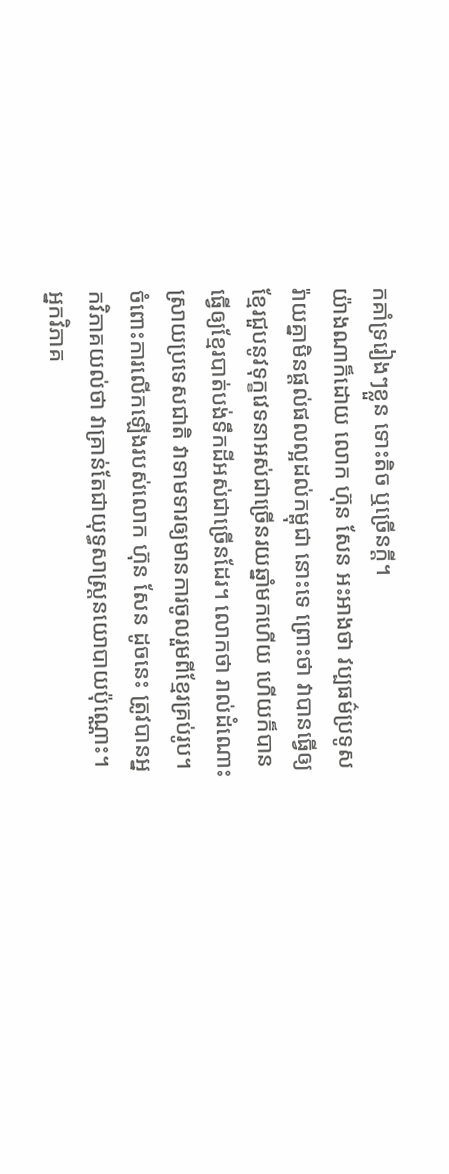កគាំទ្ររៀងៗខ្លួន ទោះតិច ឬច្រើនក្តី។
យ៉ាងណាក៏ដោយ លោក ហ៊ុន សែន អះអាងថា វប្បធម៌ប្រទូសរ៉ាយគ្នាមិនផ្ដល់ផលល្អដល់កម្ពុជា នោះទេ ព្រោះថា វាបានធ្វើឲ្យខ្មែរជួបនូវទុក្ខវេទនាអស់ជាច្រើនរយឆ្នាំមកហើយ ហើយក៏បានធ្វើឲ្យខ្មែរបាត់បង់ទឹកដីអស់ជាច្រើនដែរ។ លោកថា រាល់ដំណោះស្រាយប្រទេសជាតិ វាទាមទារឲ្យមានការចូលរួមពីខ្មែរគ្រប់រូប។
ចំពោះការលើកឡើងរបស់លោក ហ៊ុន សែន ដូចនេះ ត្រូវបានអ្នកវិភាគយល់ថា វាគ្រាន់តែជាយុទ្ធសាស្ត្រនយោបាយប៉ុណ្ណោះ។
អ្នកវិភាគ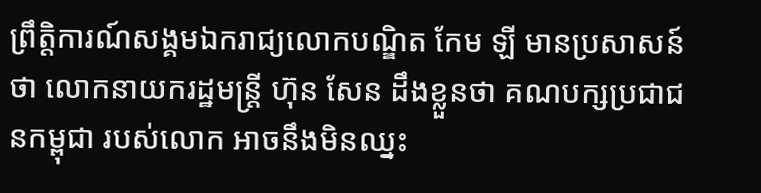ព្រឹត្តិការណ៍សង្គមឯករាជ្យលោកបណ្ឌិត កែម ឡី មានប្រសាសន៍ថា លោកនាយករដ្ឋមន្ត្រី ហ៊ុន សែន ដឹងខ្លួនថា គណបក្សប្រជាជនកម្ពុជា របស់លោក អាចនឹងមិនឈ្នះ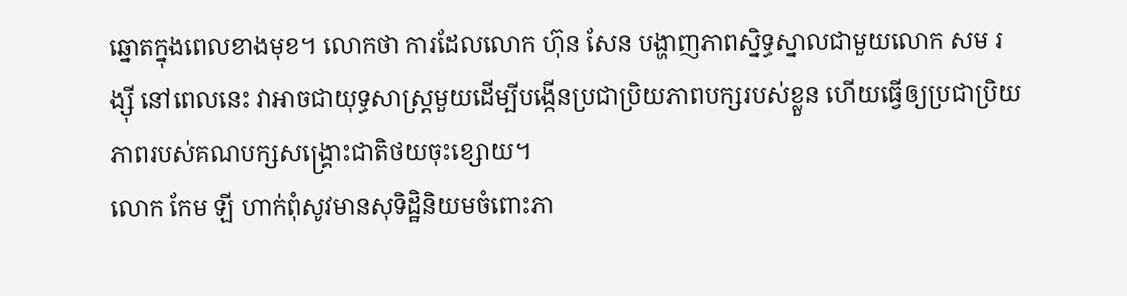ឆ្នោតក្នុងពេលខាងមុខ។ លោកថា ការដែលលោក ហ៊ុន សែន បង្ហាញភាពស្និទ្ធស្នាលជាមួយលោក សម រង្ស៊ី នៅពេលនេះ វាអាចជាយុទ្ធសាស្ត្រមួយដើម្បីបង្កើនប្រជាប្រិយភាពបក្សរបស់ខ្លួន ហើយធ្វើឲ្យប្រជាប្រិយភាពរបស់គណបក្សសង្គ្រោះជាតិថយចុះខ្សោយ។
លោក កែម ឡី ហាក់ពុំសូវមានសុទិដ្ឋិនិយមចំពោះភា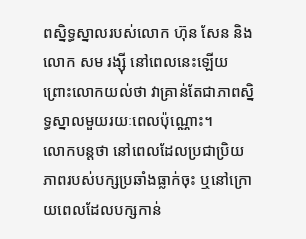ពស្និទ្ធស្នាលរបស់លោក ហ៊ុន សែន និងលោក សម រង្ស៊ី នៅពេលនេះឡើយ ព្រោះលោកយល់ថា វាគ្រាន់តែជាភាពស្និទ្ធស្នាលមួយរយៈពេលប៉ុណ្ណោះ។
លោកបន្តថា នៅពេលដែលប្រជាប្រិយភាពរបស់បក្សប្រឆាំងធ្លាក់ចុះ ឬនៅក្រោយពេលដែលបក្សកាន់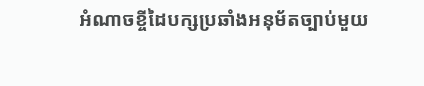អំណាចខ្ចីដៃបក្សប្រឆាំងអនុម័តច្បាប់មួយ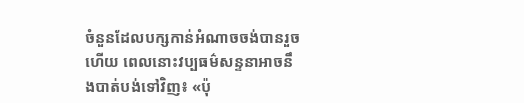ចំនួនដែលបក្សកាន់អំណាចចង់បានរួចហើយ ពេលនោះវប្បធម៌សន្ទនាអាចនឹងបាត់បង់ទៅវិញ៖ «ប៉ុ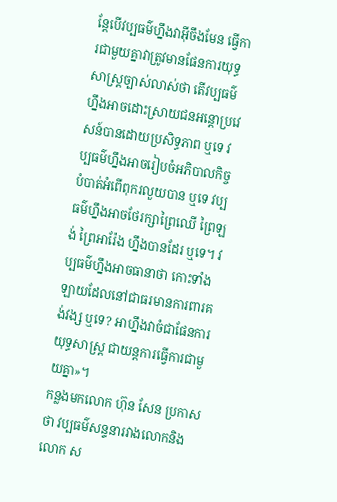ន្តែបើវប្បធម៌ហ្នឹងវាអ៊ីចឹងមែន ធ្វើការជាមួយគ្នាវាត្រូវមានផែនការយុទ្ធសាស្ត្រច្បាស់លាស់ថា តើវប្បធម៌ហ្នឹងអាចដោះស្រាយជនអន្តោប្រវេសន៍បានដោយប្រសិទ្ធភាព ឬទេ វប្បធម៌ហ្នឹងអាចរៀបចំអភិបាលកិច្ចបំបាត់អំពើពុករលួយបាន ឬទេ វប្បធម៌ហ្នឹងអាចថែរក្សាព្រៃឈើ ព្រៃឡង់ ព្រៃអារ៉ែង ហ្នឹងបានដែរ ឬទេ។ វប្បធម៌ហ្នឹងអាចធានាថា កោះទាំងឡាយដែលនៅជាធរមានការពារគង់វង្ស ឬទេ? អាហ្នឹងវាចំជាផែនការយុទ្ធសាស្ត្រ ជាយន្តការធ្វើការជាមួយគ្នា»។
កន្លងមកលោក ហ៊ុន សែន ប្រកាសថា វប្បធម៌សន្ទនារវាងលោកនិងលោក ស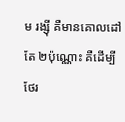ម រង្ស៊ី គឺមានគោលដៅតែ ២ប៉ុណ្ណោះ គឺដើម្បីថែរ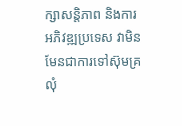ក្សាសន្តិភាព និងការអភិវឌ្ឍប្រទេស វាមិនមែនជាការទៅស៊ុមគ្រលុំ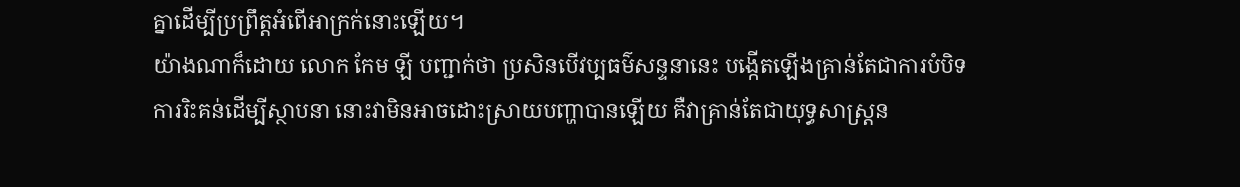គ្នាដើម្បីប្រព្រឹត្តអំពើអាក្រក់នោះឡើយ។
យ៉ាងណាក៏ដោយ លោក កែម ឡី បញ្ជាក់ថា ប្រសិនបើវប្បធម៌សន្ទនានេះ បង្កើតឡើងគ្រាន់តែជាការបំបិទការរិះគន់ដើម្បីស្ថាបនា នោះវាមិនអាចដោះស្រាយបញ្ហាបានឡើយ គឺវាគ្រាន់តែជាយុទ្ធសាស្ត្រន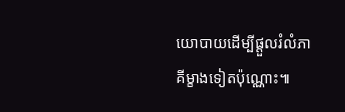យោបាយដើម្បីផ្ដួលរំលំភាគីម្ខាងទៀតប៉ុណ្ណោះ៕